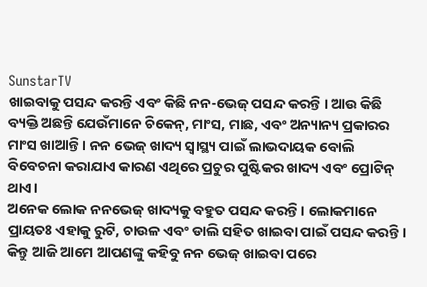SunstarTV
ଖାଇବାକୁ ପସନ୍ଦ କରନ୍ତି ଏବଂ କିଛି ନନ-ଭେଜ୍ ପସନ୍ଦ କରନ୍ତି । ଆଉ କିଛି ବ୍ୟକ୍ତି ଅଛନ୍ତି ଯେଉଁମାନେ ଚିକେନ୍, ମାଂସ, ମାଛ, ଏବଂ ଅନ୍ୟାନ୍ୟ ପ୍ରକାରର ମାଂସ ଖାଆନ୍ତି । ନନ ଭେଜ୍ ଖାଦ୍ୟ ସ୍ୱାସ୍ଥ୍ୟ ପାଇଁ ଲାଭଦାୟକ ବୋଲି ବିବେଚନା କରାଯାଏ କାରଣ ଏଥିରେ ପ୍ରଚୁର ପୁଷ୍ଟିକର ଖାଦ୍ୟ ଏବଂ ପ୍ରୋଟିନ୍ ଥାଏ।
ଅନେକ ଲୋକ ନନଭେଜ୍ ଖାଦ୍ୟକୁ ବହୁତ ପସନ୍ଦ କରନ୍ତି । ଲୋକମାନେ ପ୍ରାୟତଃ ଏହାକୁ ରୁଟି, ଚାଉଳ ଏବଂ ଡାଲି ସହିତ ଖାଇବା ପାଇଁ ପସନ୍ଦ କରନ୍ତି । କିନ୍ତୁ ଆଜି ଆମେ ଆପଣଙ୍କୁ କହିବୁ ନନ ଭେଜ୍ ଖାଇବା ପରେ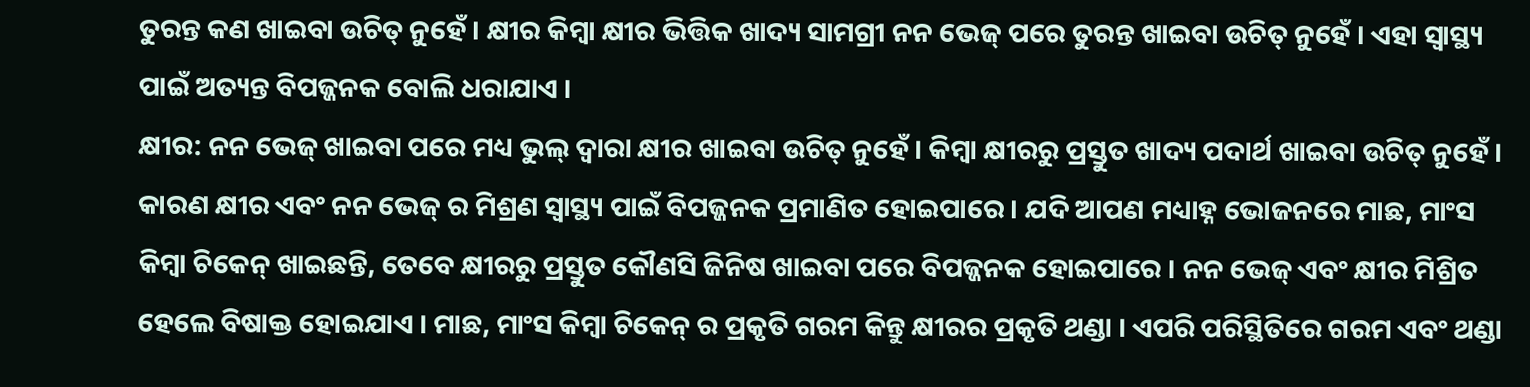ତୁରନ୍ତ କଣ ଖାଇବା ଉଚିତ୍ ନୁହେଁ । କ୍ଷୀର କିମ୍ବା କ୍ଷୀର ଭିତ୍ତିକ ଖାଦ୍ୟ ସାମଗ୍ରୀ ନନ ଭେଜ୍ ପରେ ତୁରନ୍ତ ଖାଇବା ଉଚିତ୍ ନୁହେଁ । ଏହା ସ୍ୱାସ୍ଥ୍ୟ ପାଇଁ ଅତ୍ୟନ୍ତ ବିପଜ୍ଜନକ ବୋଲି ଧରାଯାଏ ।
କ୍ଷୀର: ନନ ଭେଜ୍ ଖାଇବା ପରେ ମଧ୍ୟ ଭୁଲ୍ ଦ୍ୱାରା କ୍ଷୀର ଖାଇବା ଉଚିତ୍ ନୁହେଁ । କିମ୍ବା କ୍ଷୀରରୁ ପ୍ରସ୍ତୁତ ଖାଦ୍ୟ ପଦାର୍ଥ ଖାଇବା ଉଚିତ୍ ନୁହେଁ । କାରଣ କ୍ଷୀର ଏବଂ ନନ ଭେଜ୍ ର ମିଶ୍ରଣ ସ୍ୱାସ୍ଥ୍ୟ ପାଇଁ ବିପଜ୍ଜନକ ପ୍ରମାଣିତ ହୋଇପାରେ । ଯଦି ଆପଣ ମଧ୍ୟାହ୍ନ ଭୋଜନରେ ମାଛ, ମାଂସ କିମ୍ବା ଚିକେନ୍ ଖାଇଛନ୍ତି, ତେବେ କ୍ଷୀରରୁ ପ୍ରସ୍ତୁତ କୌଣସି ଜିନିଷ ଖାଇବା ପରେ ବିପଜ୍ଜନକ ହୋଇପାରେ । ନନ ଭେଜ୍ ଏବଂ କ୍ଷୀର ମିଶ୍ରିତ ହେଲେ ବିଷାକ୍ତ ହୋଇଯାଏ । ମାଛ, ମାଂସ କିମ୍ବା ଚିକେନ୍ ର ପ୍ରକୃତି ଗରମ କିନ୍ତୁ କ୍ଷୀରର ପ୍ରକୃତି ଥଣ୍ଡା । ଏପରି ପରିସ୍ଥିତିରେ ଗରମ ଏବଂ ଥଣ୍ଡା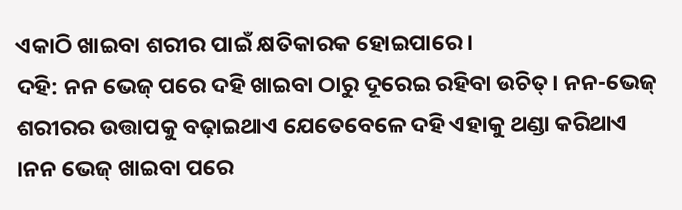ଏକାଠି ଖାଇବା ଶରୀର ପାଇଁ କ୍ଷତିକାରକ ହୋଇପାରେ ।
ଦହି: ନନ ଭେଜ୍ ପରେ ଦହି ଖାଇବା ଠାରୁ ଦୂରେଇ ରହିବା ଉଚିତ୍। ନନ-ଭେଜ୍ ଶରୀରର ଉତ୍ତାପକୁ ବଢ଼ାଇଥାଏ ଯେତେବେଳେ ଦହି ଏହାକୁ ଥଣ୍ଡା କରିଥାଏ ।ନନ ଭେଜ୍ ଖାଇବା ପରେ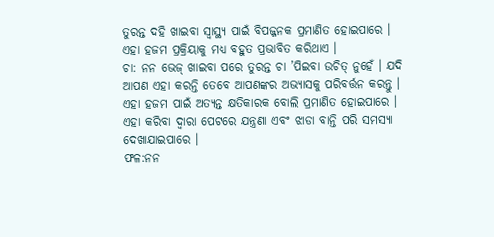ତୁରନ୍ତ ଦହି ଖାଇବା ସ୍ୱାସ୍ଥ୍ୟ ପାଇଁ ବିପଜ୍ଜନକ ପ୍ରମାଣିତ ହୋଇପାରେ । ଏହା ହଜମ ପ୍ରକ୍ରିୟାକୁ ମଧ୍ୟ ବହୁତ ପ୍ରଭାବିତ କରିଥାଏ ।
ଚା: ନନ ଭେଜ୍ ଖାଇବା ପରେ ତୁରନ୍ତ ଚା ’ପିଇବା ଉଚିତ୍ ନୁହେଁ । ଯଦି ଆପଣ ଏହା କରନ୍ତି ତେବେ ଆପଣଙ୍କର ଅଭ୍ୟାସକୁ ପରିବର୍ତ୍ତନ କରନ୍ତୁ । ଏହା ହଜମ ପାଇଁ ଅତ୍ୟନ୍ତ କ୍ଷତିକାରକ ବୋଲି ପ୍ରମାଣିତ ହୋଇପାରେ । ଏହା କରିବା ଦ୍ୱାରା ପେଟରେ ଯନ୍ତ୍ରଣା ଏବଂ ଝାଡା ବାନ୍ତି ପରି ସମସ୍ୟା ଦେଖାଯାଇପାରେ ।
ଫଳ:ନନ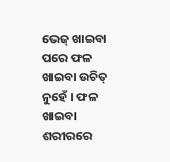ଭେଜ୍ ଖାଇବା ପରେ ଫଳ ଖାଇବା ଉଚିତ୍ ନୁହେଁ । ଫଳ ଖାଇବା ଶରୀରରେ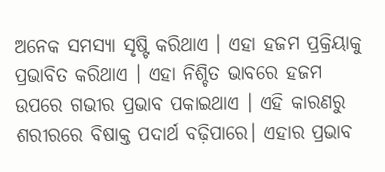ଅନେକ ସମସ୍ୟା ସୃଷ୍ଟି କରିଥାଏ । ଏହା ହଜମ ପ୍ରକ୍ରିୟାକୁ ପ୍ରଭାବିତ କରିଥାଏ । ଏହା ନିଶ୍ଚିତ ଭାବରେ ହଜମ ଉପରେ ଗଭୀର ପ୍ରଭାବ ପକାଇଥାଏ । ଏହି କାରଣରୁ ଶରୀରରେ ବିଷାକ୍ତ ପଦାର୍ଥ ବଢ଼ିପାରେ। ଏହାର ପ୍ରଭାବ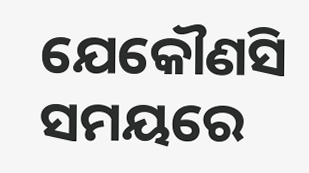ଯେକୌଣସି ସମୟରେ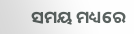ସମୟ ମଧ୍ୟରେ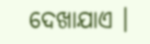ଦେଖାଯାଏ ।